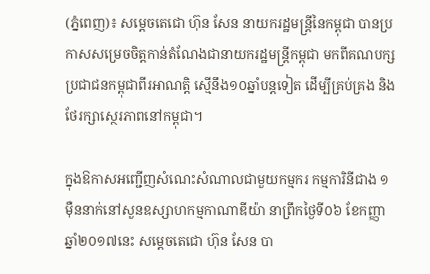(ភ្នំពេញ)៖ សម្តេចតេជោ ហ៊ុន សែន នាយករដ្ឋមន្រ្តីនៃកម្ពុជា បានប្រកាសសម្រេចចិត្តកាន់តំណែងជានាយករដ្ឋមន្រ្តីកម្ពុជា មកពីគណបក្សប្រជាជនកម្ពុជាពីរអាណត្តិ ស្មើនឹង១០ឆ្នាំបន្តទៀត ដើម្បីគ្រប់គ្រង និងថែរក្សាស្ថេរភាពនៅកម្ពុជា។

ក្នុងឱកាសអញ្ជើញសំណេះសំណាលជាមួយកម្មករ កម្មការិនីជាង ១ម៉ឺននាក់នៅសួនឧស្សាហកម្មកាណាឌីយ៉ា នាព្រឹកថ្ងៃទី០៦ ខែកញ្ញា ឆ្នាំ២០១៧នេះ សម្តេចតេជោ ហ៊ុន សែន បា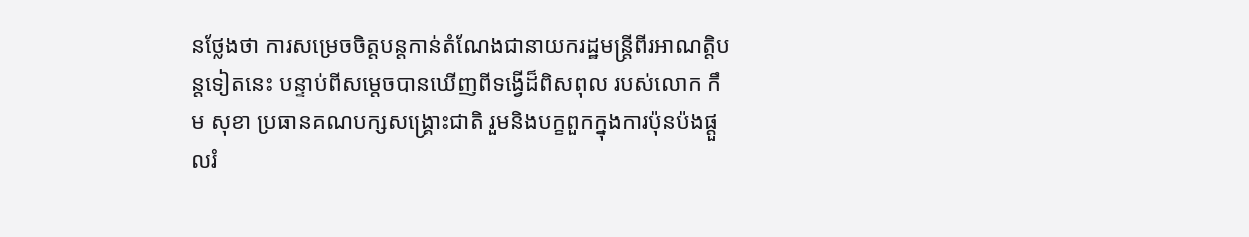នថ្លែងថា ការសម្រេចចិត្តបន្តកាន់តំណែងជានាយករដ្ឋមន្រ្តីពីរអាណត្តិបន្តទៀតនេះ បន្ទាប់ពីសម្តេចបានឃើញពីទង្វើដ៏ពិសពុល របស់លោក កឹម សុខា ប្រធានគណបក្សសង្រ្គោះជាតិ រួមនិងបក្ខពួកក្នុងការប៉ុនប៉ងផ្តួលរំ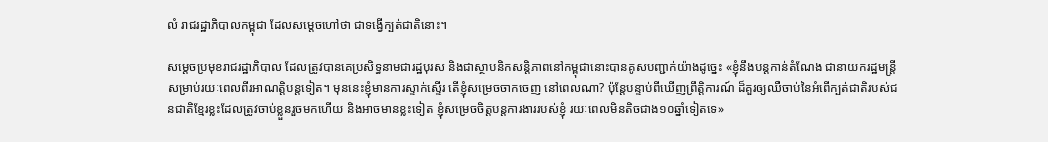លំ រាជរដ្ឋាភិបាលកម្ពុជា ដែលសម្តេចហៅថា ជាទង្វើក្បត់ជាតិនោះ។

សម្តេចប្រមុខរាជរដ្ឋាភិបាល ដែលត្រូវបានគេប្រសិទ្ធនាមជារដ្ឋបុរស និងជាស្ថាបនិកសន្តិភាពនៅកម្ពុជានោះបានគូសបញ្ជាក់យ៉ាងដូច្នេះ «ខ្ញុំនឹងបន្តកាន់តំណែង ជានាយករដ្ឋមន្ត្រីសម្រាប់រយៈពេលពីរអាណត្តិបន្តទៀត។ មុននេះខ្ញុំមានការស្ទាក់ស្ទើរ តើខ្ញុំសម្រេចចាកចេញ នៅពេលណា? ប៉ុន្តែបន្ទាប់ពីឃើញព្រឹត្តិការណ៍ ដ៏គួរឲ្យឈឺចាប់នៃអំពើក្បត់ជាតិរបស់ជនជាតិខ្មែរខ្លះដែលត្រូវចាប់ខ្លួនរួចមកហើយ និងអាចមានខ្លះទៀត ខ្ញុំសម្រេចចិត្តបន្តការងាររបស់ខ្ញុំ រយៈពេលមិនតិចជាង១០ឆ្នាំទៀតទេ»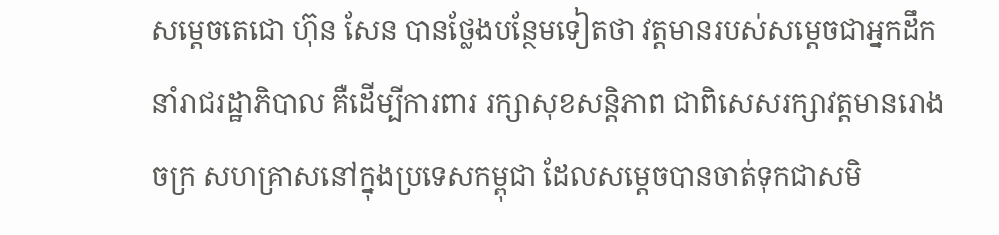សម្តេចតេជោ ហ៊ុន សែន បានថ្លែងបន្ថែមទៀតថា វត្តមានរបស់សម្តេចជាអ្នកដឹកនាំរាជរដ្ឋាភិបាល គឺដើម្បីការពារ រក្សាសុខសន្តិភាព ជាពិសេសរក្សាវត្តមានរោងចក្រ សហគ្រាសនៅក្នុងប្រទេសកម្ពុជា ដែលសម្តេចបានចាត់ទុកជាសមិ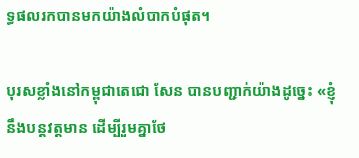ទ្ធផលរកបានមកយ៉ាងលំបាកបំផុត។

បុរសខ្លាំងនៅកម្ពុជាតេជោ សែន បានបញ្ជាក់យ៉ាងដូច្នេះ «ខ្ញុំនឹងបន្តវត្តមាន ដើម្បីរួមគ្នាថែ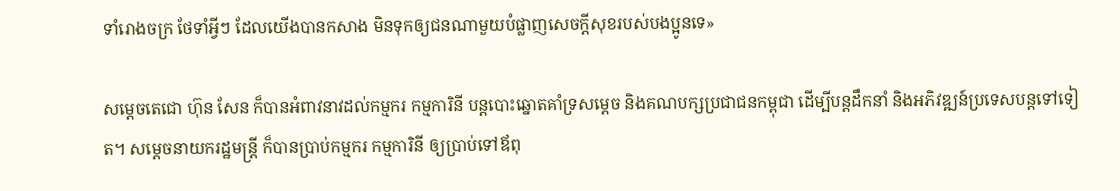ទាំរោងចក្រ ថែទាំអ្វីៗ ដែលយើងបានកសាង មិនទុកឲ្យជនណាមួយបំផ្លាញសេចក្តីសុខរបស់បងប្អូនទេ»

សម្តេចតេជោ ហ៊ុន សែន ក៏បានអំពាវនាវដល់កម្មករ កម្មការិនី បន្តបោះឆ្នោតគាំទ្រសម្តេច និងគណបក្សប្រជាជនកម្ពុជា ដើម្បីបន្តដឹកនាំ និងអភិវឌ្ឍន៍ប្រទេសបន្តទៅទៀត។ សម្តេចនាយករដ្ឋមន្រ្តី ក៏បានប្រាប់កម្មករ កម្មការិនី ឲ្យប្រាប់ទៅឪពុ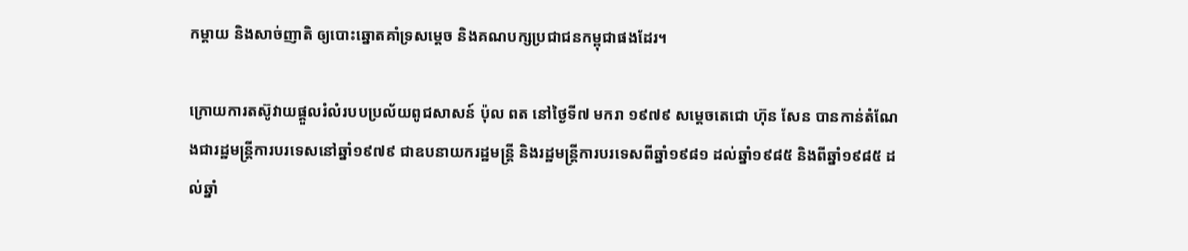កម្តាយ និងសាច់ញាតិ ឲ្យបោះឆ្នោតគាំទ្រសម្តេច និងគណបក្សប្រជាជនកម្ពុជាផងដែរ។

ក្រោយការតស៊ូវាយផ្តួលរំលំរបបប្រល័យពូជសាសន៍ ប៉ុល ពត នៅថ្ងៃទី៧ មករា ១៩៧៩ សម្តេចតេជោ ហ៊ុន សែន បានកាន់តំណែងជារដ្ឋមន្ត្រីការបរទេសនៅឆ្នាំ១៩៧៩ ជាឧបនាយករដ្ឋមន្ត្រី និងរដ្ឋមន្ត្រីការបរទេសពីឆ្នាំ១៩៨១ ដល់ឆ្នាំ១៩៨៥ និងពីឆ្នាំ១៩៨៥ ដល់ឆ្នាំ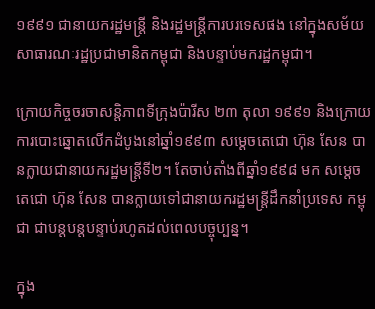១៩៩១ ជានាយករដ្ឋមន្ត្រី និងរដ្ឋមន្ត្រីការបរទេសផង នៅក្នុងសម័យសាធារណៈរដ្ឋប្រជាមានិតកម្ពុជា និងបន្ទាប់មករដ្ឋកម្ពុជា។

ក្រោយកិច្ចចរចាសន្តិភាពទីក្រុងប៉ារីស ២៣ តុលា ១៩៩១ និងក្រោយការបោះឆ្នោតលើកដំបូងនៅឆ្នាំ១៩៩៣ សម្តេចតេជោ ហ៊ុន សែន បានក្លាយជានាយករដ្ឋមន្រ្តីទី២។ តែចាប់តាំងពីឆ្នាំ១៩៩៨ មក សម្តេចតេជោ ហ៊ុន សែន បានក្លាយទៅជានាយករដ្ឋមន្រ្តីដឹកនាំប្រទេស កម្ពុជា ជាបន្តបន្តបន្ទាប់រហូតដល់ពេលបច្ចុប្បន្ន។

ក្នុង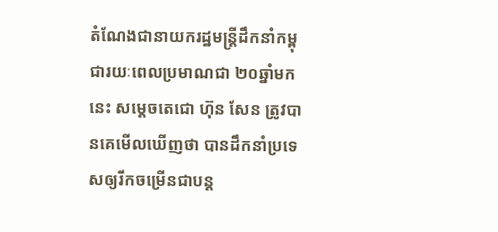តំណែងជានាយករដ្ឋមន្រ្តីដឹកនាំកម្ពុជារយៈពេលប្រមាណជា ២០ឆ្នាំមកនេះ សម្តេចតេជោ ហ៊ុន សែន ត្រូវបានគេមើលឃើញថា បានដឹកនាំប្រទេសឲ្យរីកចម្រើនជាបន្ត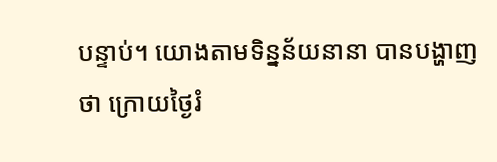បន្ទាប់។ យោងតាមទិន្នន័យនានា បានបង្ហាញថា ក្រោយថ្ងៃរំ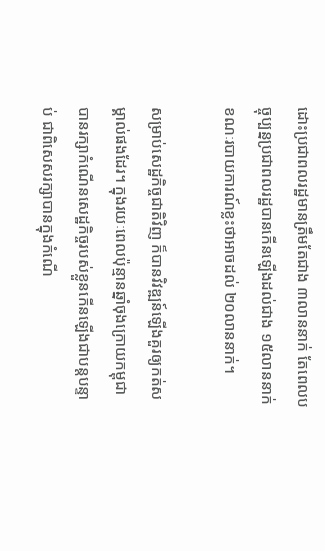ដោះប្រជាពលរដ្ឋមានត្រឹមតែជាង ៣លាននាក់ តែពេលបច្ចុប្បន្នប្រជាពលរដ្ឋបានកើនឡើងដល់ជាង ១៥លាននាក់ ខណៈរបាយការណ៍ខ្លះថាអាចដល់ ២០លាននាក់។

សម្រាប់សេដ្ឋកិច្ចជាតិវិញ ក៏បានវិវឌ្ឍន៍ឡើងគួរឲ្យកត់សម្គាល់ផងដែរ។ ក្នុងរយៈពេលប៉ុន្មានឆ្នាំចុងក្រោយកម្ពុជា បានរក្សាកំណើនសេដ្ឋកិច្ចរបស់ខ្លួនកើនឡើងជាបន្តបន្ទាប់ ជាពិសេសរក្សាបានក្នុងកំណើ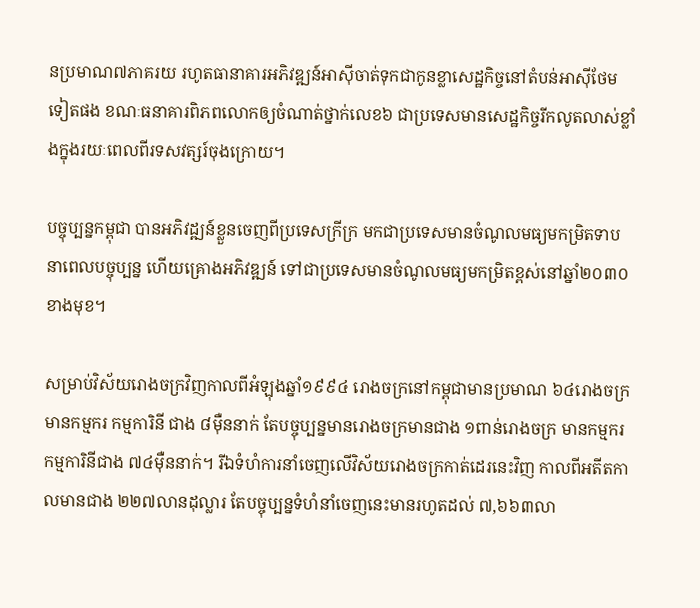នប្រមាណ៧ភាគរយ រហូតធានាគារអភិវឌ្ឍន៍អាស៊ីចាត់ទុកជាកូនខ្លាសេដ្ឋកិច្ចនៅតំបន់អាស៊ីថែមទៀតផង ខណៈធនាគារពិភពលោកឲ្យចំណាត់ថ្នាក់លេខ៦ ជាប្រទេសមានសេដ្ឋកិច្ចរីកលូតលាស់ខ្លាំងក្នុងរយៈពេលពីរទសវត្សរ៍ចុងក្រោយ។

បច្ចុប្បន្នកម្ពុជា បានអភិវដ្ឍន៍ខ្លួនចេញពីប្រទេសក្រីក្រ មកជាប្រទេសមានចំណូលមធ្យមកម្រិតទាបនាពេលបច្ចុប្បន្ន ហើយគ្រោងអភិវឌ្ឍន៍ ទៅជាប្រទេសមានចំណូលមធ្យមកម្រិតខ្ពស់នៅឆ្នាំ២០៣០ខាងមុខ។

សម្រាប់វិស័យរោងចក្រវិញកាលពីអំឡុងឆ្នាំ១៩៩៤ រោងចក្រនៅកម្ពុជាមានប្រមាណ ៦៤រោងចក្រ មានកម្មករ កម្មការិនី ជាង ៨ម៉ឺននាក់ តែបច្ចុប្បន្នមានរោងចក្រមានជាង ១ពាន់រោងចក្រ មានកម្មករ កម្មការិនីជាង ៧៤ម៉ឺននាក់។ រីឯទំហំការនាំចេញលើវិស័យរោងចក្រកាត់ដេរនេះវិញ កាលពីអតីតកាលមានជាង ២២៧លានដុល្លារ តែបច្ចុប្បន្នទំហំនាំចេញនេះមានរហូតដល់ ៧,៦៦៣លា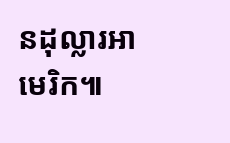នដុល្លារអាមេរិក៕